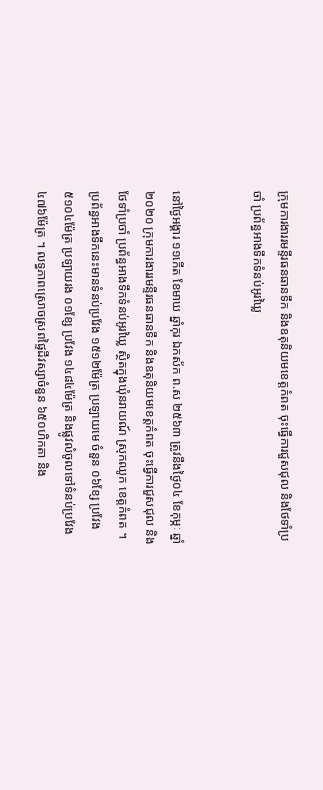ក្រុមការងាររមន្ទីរធនធានទឹក និងឧតុនិយមខេត្តកំពត ចុះធ្វើការជួសជុល និងថែទាំប្រចាំ ប្រព័ន្ធអាងទឹកទំនប់អូរឃ្លៃ


នៅថ្ងៃអង្គារ ១១កើត ខែមាឃ ឆ្នាំកុរ ឯកស័ក ព.ស ២៥៦៣ ត្រូវនឹងថ្ងៃ០៤ ខែកុម្ភៈ ឆ្នាំ២០២០ ក្រុមការងាររមន្ទីរធនធានទឹក និងឧតុនិយមខេត្តកំពត ចុះធ្វើការជួសជុល និងថែទាំប្រចាំ ប្រព័ន្ធអាងទឹកទំនប់អូរឃ្លៃ ស្ថិតក្នុងឃុំនរាយណ៍ ស្រុកឈូក ខេត្តកំពត ។ ប្រព័ន្ធអាងទឹកនេះមានទំនប់ប្រវែង ១៥១២ម៉ែត្រ ប្រឡាយមេ ចំនួន ០៦ខ្សែ ប្រវែង ៥១០៤ម៉ែត្រ ប្រឡាយរង ០១ខ្សែ ប្រវែង ១៤៨៤ម៉ែត្រ និងផ្លូវលំចូលទៅទំនប់ប្រវែង ៤៧៦ម៉ែត្រ ។ លទ្ធភាពស្រោចស្រពផ្ទៃដីវស្សាចំនួន ៦៥០ហិកតា និង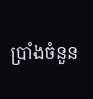ប្រាំងចំនួន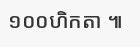១០០ហិកតា ៕